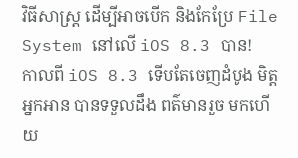វិធីសាស្រ្ត ដើម្បីអាចបើក និងកែប្រែ File System នៅលើ iOS 8.3 បាន!
កាលពី iOS 8.3 ទើបតែចេញដំបូង មិត្តអ្នកអាន បានទទួលដឹង ពត៌មានរួច មកហើយ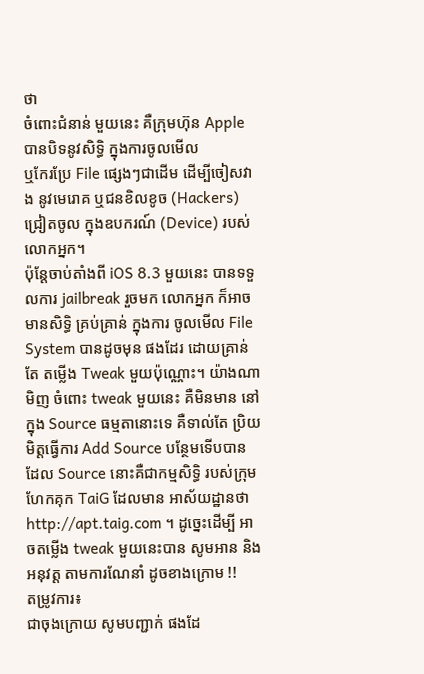ថា
ចំពោះជំនាន់ មួយនេះ គឺក្រុមហ៊ុន Apple បានបិទនូវសិទ្ធិ ក្នុងការចូលមើល
ឬកែរប្រែ File ផ្សេងៗជាដើម ដើម្បីចៀសវាង នូវមេរោគ ឬជនខិលខូច (Hackers)
ជ្រៀតចូល ក្នុងឧបករណ៍ (Device) របស់លោកអ្នក។
ប៉ុន្តែចាប់តាំងពី iOS 8.3 មួយនេះ បានទទួលការ jailbreak រួចមក លោកអ្នក ក៏អាចមានសិទ្ធិ គ្រប់គ្រាន់ ក្នុងការ ចូលមើល File System បានដូចមុន ផងដែរ ដោយគ្រាន់តែ តម្លើង Tweak មួយប៉ុណ្ណោះ។ យ៉ាងណាមិញ ចំពោះ tweak មួយនេះ គឺមិនមាន នៅក្នុង Source ធម្មតានោះទេ គឺទាល់តែ ប្រិយមិត្តធ្វើការ Add Source បន្ថែមទើបបាន ដែល Source នោះគឺជាកម្មសិទ្ធិ របស់ក្រុមហែកគុក TaiG ដែលមាន អាស័យដ្ឋានថា http://apt.taig.com ។ ដូច្នេះដើម្បី អាចតម្លើង tweak មួយនេះបាន សូមអាន និងអនុវត្ត តាមការណែនាំ ដូចខាងក្រោម !!
តម្រូវការ៖
ជាចុងក្រោយ សូមបញ្ជាក់ ផងដែ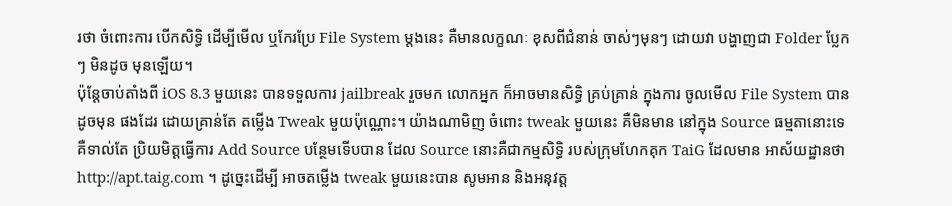រថា ចំពោះការ បើកសិទ្ធិ ដើម្បីមើល ឬកែរប្រែ File System ម្តងនេះ គឺមានលក្ខណៈ ខុសពីជំនាន់ ចាស់ៗមុនៗ ដោយវា បង្ហាញជា Folder ប្លែកៗ មិនដូច មុនឡើយ។
ប៉ុន្តែចាប់តាំងពី iOS 8.3 មួយនេះ បានទទួលការ jailbreak រួចមក លោកអ្នក ក៏អាចមានសិទ្ធិ គ្រប់គ្រាន់ ក្នុងការ ចូលមើល File System បានដូចមុន ផងដែរ ដោយគ្រាន់តែ តម្លើង Tweak មួយប៉ុណ្ណោះ។ យ៉ាងណាមិញ ចំពោះ tweak មួយនេះ គឺមិនមាន នៅក្នុង Source ធម្មតានោះទេ គឺទាល់តែ ប្រិយមិត្តធ្វើការ Add Source បន្ថែមទើបបាន ដែល Source នោះគឺជាកម្មសិទ្ធិ របស់ក្រុមហែកគុក TaiG ដែលមាន អាស័យដ្ឋានថា http://apt.taig.com ។ ដូច្នេះដើម្បី អាចតម្លើង tweak មួយនេះបាន សូមអាន និងអនុវត្ត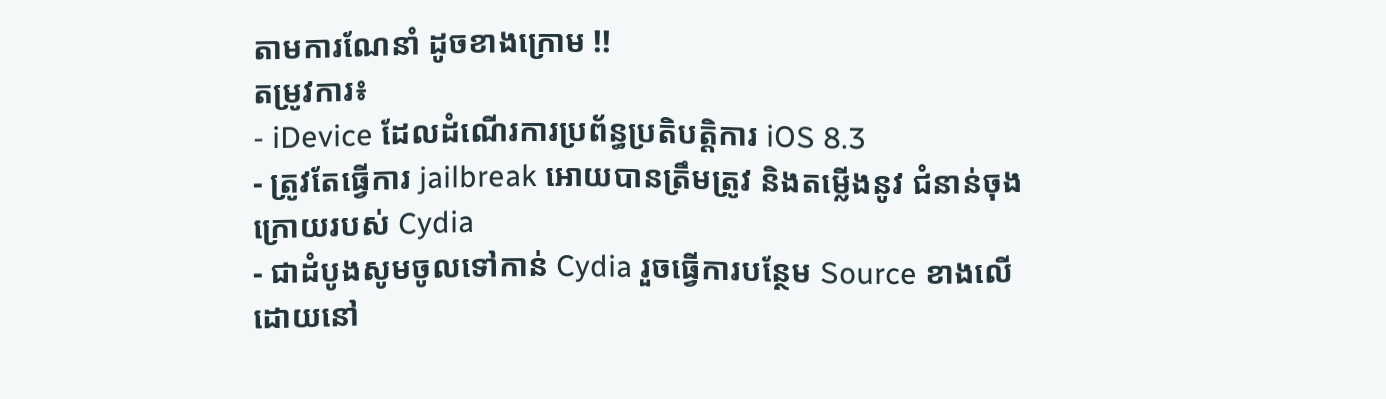តាមការណែនាំ ដូចខាងក្រោម !!
តម្រូវការ៖
- iDevice ដែលដំណើរការប្រព័ន្ធប្រតិបត្តិការ iOS 8.3
- ត្រូវតែធ្វើការ jailbreak អោយបានត្រឹមត្រូវ និងតម្លើងនូវ ជំនាន់ចុង ក្រោយរបស់ Cydia
- ជាដំបូងសូមចូលទៅកាន់ Cydia រួចធ្វើការបន្ថែម Source ខាងលើ ដោយនៅ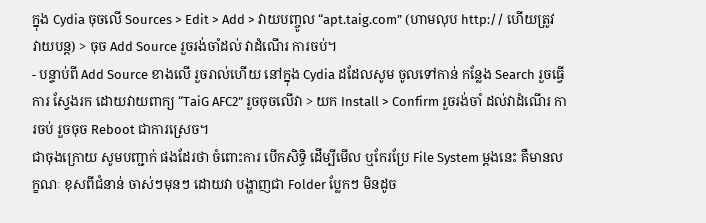ក្នុង Cydia ចុចលើ Sources > Edit > Add > វាយបញ្ចូល “apt.taig.com” (ហាមលុប http:// ហើយត្រូវ វាយបន្ត) > ចុច Add Source រួចរង់ចាំដល់ វាដំណើរ ការចប់។
- បន្ទាប់ពី Add Source ខាងលើ រួចរាល់ហើយ នៅក្នុង Cydia ដដែលសូម ចូលទៅកាន់ កន្លែង Search រួចធ្វើការ ស្វែងរក ដោយវាយពាក្យ “TaiG AFC2” រួចចុចលើវា > យក Install > Confirm រួចរង់ចាំ ដល់វាដំណើរ ការចប់ រួចចុច Reboot ជាការស្រេច។
ជាចុងក្រោយ សូមបញ្ជាក់ ផងដែរថា ចំពោះការ បើកសិទ្ធិ ដើម្បីមើល ឬកែរប្រែ File System ម្តងនេះ គឺមានលក្ខណៈ ខុសពីជំនាន់ ចាស់ៗមុនៗ ដោយវា បង្ហាញជា Folder ប្លែកៗ មិនដូច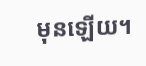មុនឡើយ។